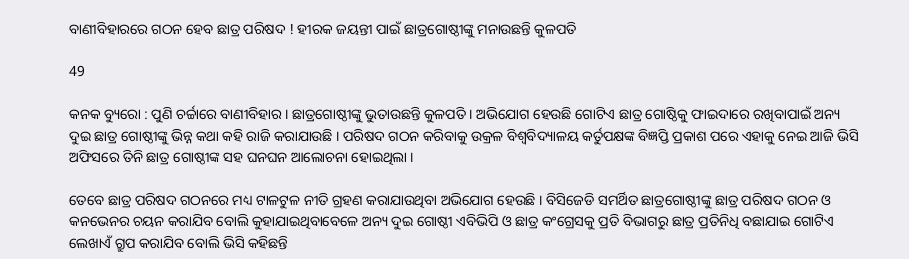ବାଣୀବିହାରରେ ଗଠନ ହେବ ଛାତ୍ର ପରିଷଦ ! ହୀରକ ଜୟନ୍ତୀ ପାଇଁ ଛାତ୍ରଗୋଷ୍ଠୀଙ୍କୁ ମନାଉଛନ୍ତି କୁଳପତି

49

କନକ ବ୍ୟୁରୋ : ପୁଣି ଚର୍ଚ୍ଚାରେ ବାଣୀବିହାର । ଛାତ୍ରଗୋଷ୍ଠୀଙ୍କୁ ଭୁତାଉଛନ୍ତି କୁଳପତି । ଅଭିଯୋଗ ହେଉଛି ଗୋଟିଏ ଛାତ୍ର ଗୋଷ୍ଠିକୁ ଫାଇଦାରେ ରଖିବାପାଇଁ ଅନ୍ୟ ଦୁଇ ଛାତ୍ର ଗୋଷ୍ଠୀଙ୍କୁ ଭିନ୍ନ କଥା କହି ରାଜି କରାଯାଉଛି । ପରିଷଦ ଗଠନ କରିବାକୁ ଉକ୍ରଳ ବିଶ୍ୱବିଦ୍ୟାଳୟ କର୍ତୁପକ୍ଷଙ୍କ ବିଜ୍ଞପ୍ତି ପ୍ରକାଶ ପରେ ଏହାକୁ ନେଇ ଆଜି ଭିସି ଅଫିସରେ ତିନି ଛାତ୍ର ଗୋଷ୍ଠୀଙ୍କ ସହ ଘନଘନ ଆଲୋଚନା ହୋଇଥିଲା ।

ତେବେ ଛାତ୍ର ପରିଷଦ ଗଠନରେ ମଧ୍ୟ ଟାଳଟୁଳ ନୀତି ଗ୍ରହଣ କରାଯାଉଥିବା ଅଭିଯୋଗ ହେଉଛି । ବିସିଜେଡି ସମର୍ଥିତ ଛାତ୍ରଗୋଷ୍ଠୀଙ୍କୁ ଛାତ୍ର ପରିଷଦ ଗଠନ ଓ କନଭେନର ଚୟନ କରାଯିବ ବୋଲି କୁହାଯାଇଥିବାବେଳେ ଅନ୍ୟ ଦୁଇ ଗୋଷ୍ଠୀ ଏବିଭିପି ଓ ଛାତ୍ର କଂଗ୍ରେସକୁ ପ୍ରତି ବିଭାଗରୁ ଛାତ୍ର ପ୍ରତିନିଧି ବଛାଯାଇ ଗୋଟିଏ ଲେଖାଏଁ ଗ୍ରୁପ କରାଯିବ ବୋଲି ଭିସି କହିଛନ୍ତି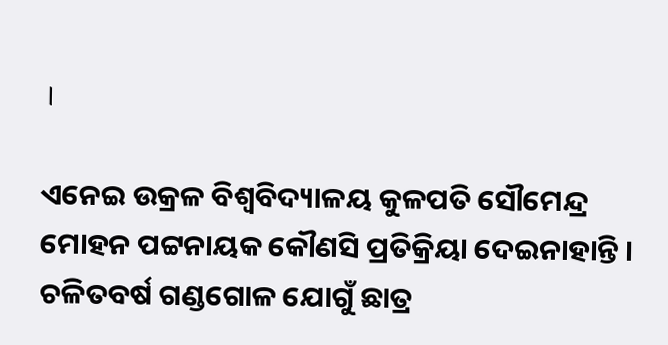।

ଏନେଇ ଉକ୍ରଳ ବିଶ୍ୱବିଦ୍ୟାଳୟ କୁଳପତି ସୌମେନ୍ଦ୍ର ମୋହନ ପଟ୍ଟନାୟକ କୌଣସି ପ୍ରତିକ୍ରିୟା ଦେଇନାହାନ୍ତି । ଚଳିତବର୍ଷ ଗଣ୍ଡଗୋଳ ଯୋଗୁଁ ଛାତ୍ର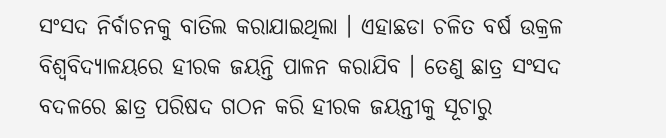ସଂସଦ ନିର୍ବାଚନକୁ ବାତିଲ କରାଯାଇଥିଲା । ଏହାଛଡା ଚଳିତ ବର୍ଷ ଉକ୍ରଳ ବିଶ୍ୱବିଦ୍ୟାଳୟରେ ହୀରକ ଜୟନ୍ତି ପାଳନ କରାଯିବ । ତେଣୁ ଛାତ୍ର ସଂସଦ ବଦଳରେ ଛାତ୍ର ପରିଷଦ ଗଠନ କରି ହୀରକ ଜୟନ୍ତୀକୁ ସୂଚାରୁ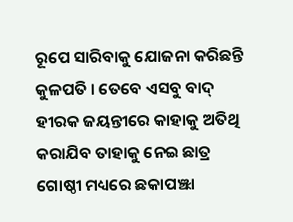ରୂପେ ସାରିବାକୁ ଯୋଜନା କରିଛନ୍ତି କୁଳପତି । ତେବେ ଏସବୁ ବାଦ୍ ହୀରକ ଜୟନ୍ତୀରେ କାହାକୁ ଅତିଥି କରାଯିବ ତାହାକୁ ନେଇ ଛାତ୍ର ଗୋଷ୍ଠୀ ମଧ୍ୟରେ ଛକାପଞ୍ଝା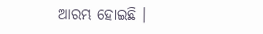ଆରମ୍ଭ ହୋଇଛି ।